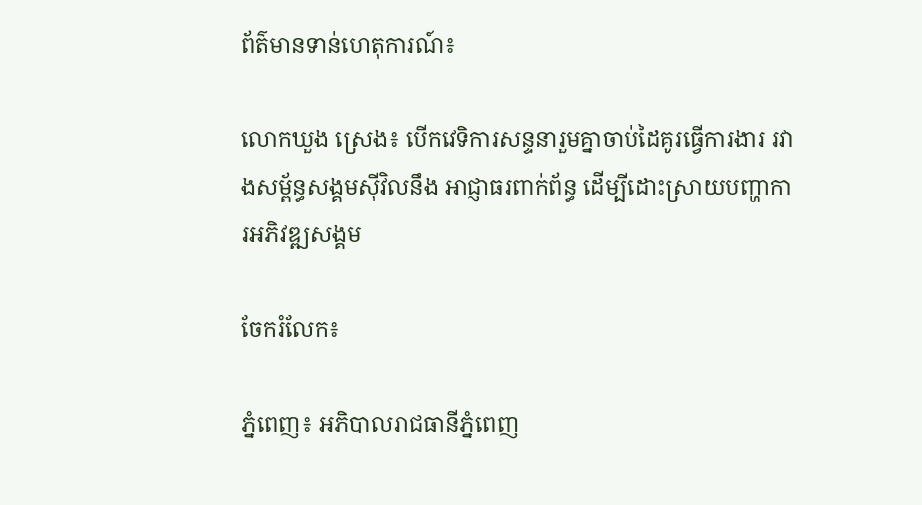ព័ត៌មានទាន់ហេតុការណ៍៖

លោកឃួង ស្រេង៖ បើកវេទិការសន្ទនារួមគ្នាចាប់ដៃគូរធ្វើការងារ រវាងសម្ព័ន្ធសង្គមស៊ីវិលនឹង អាជ្ញាធរពាក់ព័ន្ធ ដើម្បីដោះស្រាយបញ្ហាការអភិវឌ្ឍសង្គម

ចែករំលែក៖

ភ្នំពេញ៖ អភិបាលរាជធានីភ្នំពេញ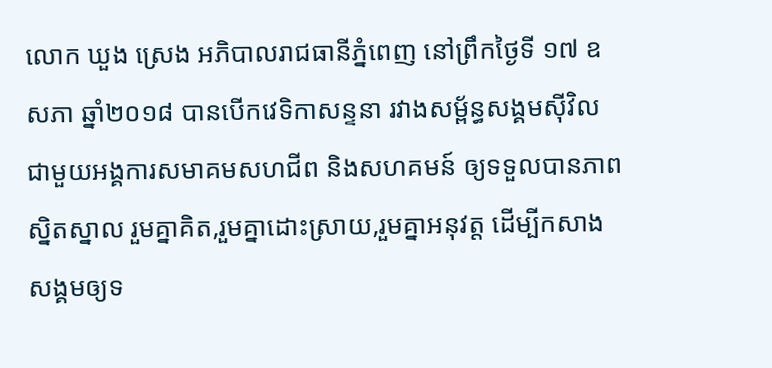លោក ឃួង ស្រេង អភិបាលរាជធានីភ្នំពេញ នៅព្រឹកថ្ងៃទី ១៧ ឧសភា ឆ្នាំ២០១៨ បានបើកវេទិកាសន្ទនា រវាងសម្ព័ន្ធសង្គមស៊ីវិល ជាមួយអង្គការសមាគមសហជីព និងសហគមន៍ ឲ្យទទួលបានភាពស្និតស្នាល រួមគ្នាគិត,រួមគ្នាដោះស្រាយ,រួមគ្នាអនុវត្ដ ដើម្បីកសាងសង្គមឲ្យទ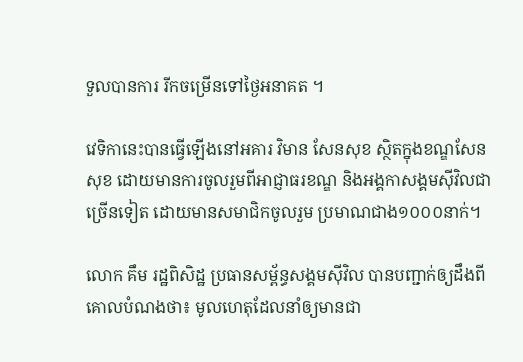ទួលបានការ រីកចម្រើនទៅថ្ងៃអនាគត ។

វេទិកានេះបានធ្វើឡើងនៅអគារ វិមាន សែនសុខ ស្ថិតក្នុងខណ្ឌសែន សុខ ដោយមានការចូលរួមពីអាជ្ញាធរខណ្ឌ និងអង្គកាសង្គមស៊ីវិលជាច្រើនទៀត ដោយមានសមាជិកចូលរួម ប្រមាណជាង១០០០នាក់។

លោក គឹម រដ្ឋពិសិដ្ឋ ប្រធានសម្ព័ន្ធសង្គមស៊ីវិល បានបញ្ជាក់ឲ្យដឹងពីគោលបំណងថា៖ មូលហេតុដែលនាំឲ្យមានជា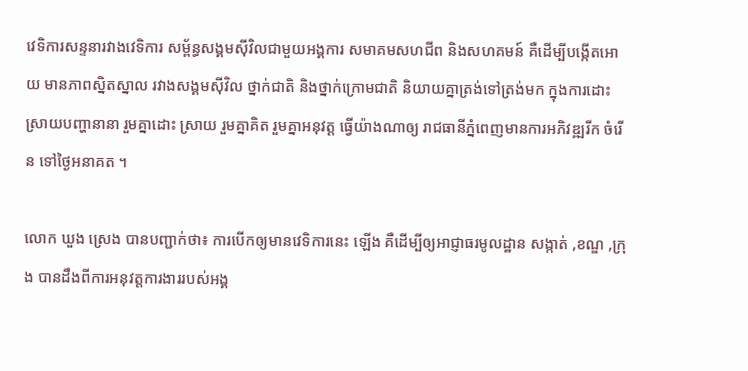វេទិការសន្ទនារវាងវេទិការ សម្ព័ន្ធសង្គមស៊ីវិលជាមួយអង្គការ សមាគមសហជីព និងសហគមន៍ គឺដើម្បីបង្កើតអោយ មានភាពស្និតស្នាល រវាងសង្គមស៊ីវិល ថ្នាក់ជាតិ និងថ្នាក់ក្រោមជាតិ និយាយគ្នាត្រង់ទៅត្រង់មក ក្នុងការដោះស្រាយបញ្ហានានា រួមគ្នាដោះ ស្រាយ រួមគ្នាគិត រួមគ្នាអនុវត្ដ ធ្វើយ៉ាងណាឲ្យ រាជធានីភ្នំពេញមានការអភិវឌ្ឍរីក ចំរើន ទៅថ្ងៃអនាគត ។

លោក ឃួង ស្រេង បានបញ្ជាក់ថា៖ ការបើកឲ្យមានវេទិការនេះ ឡើង គឺដើម្បីឲ្យអាជ្ញាធរមូលដ្ឋាន សង្កាត់ ,ខណ្ឌ ,ក្រុង បានដឹងពីការអនុវត្ដការងាររបស់អង្គ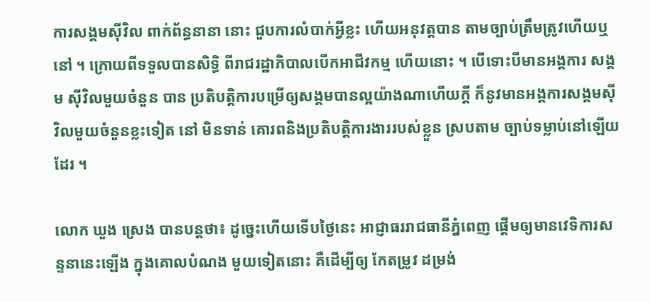ការសង្គមស៊ីវិល ពាក់ព័ន្ធនានា នោះ ជួបការលំបាក់អ្វីខ្លះ ហើយអនុវត្ដបាន តាមច្បាប់ត្រឹមត្រូវហើយឬនៅ ។ ក្រោយពីទទួលបានសិទ្ធិ ពីរាជរដ្ឋាភិបាលបើកអាជីវកម្ម ហើយនោះ ។ បើទោះបីមានអង្គការ សង្គម ស៊ីវិលមួយចំនួន បាន ប្រតិបត្ដិការបម្រើឲ្យសង្គមបានល្អយ៉ាងណាហើយក្ដី ក៏នូវមានអង្គការសង្គមស៊ីវិលមួយចំនួនខ្លះទៀត នៅ មិនទាន់ គោរពនិងប្រតិបត្ដិការងាររបស់ខ្លួន ស្របតាម ច្បាប់ទម្លាប់នៅឡើយដែរ ។

លោក ឃួង ស្រេង បានបន្ដថា៖ ដូច្នេះហើយទើបថ្ងៃនេះ អាជ្ញាធររាជធានីភ្នំពេញ ផ្ដើមឲ្យមានវេទិការសន្ទនានេះឡើង ក្នុងគោលបំណង មួយទៀតនោះ គឺដើម្បីឲ្យ កែតម្រូវ ដម្រង់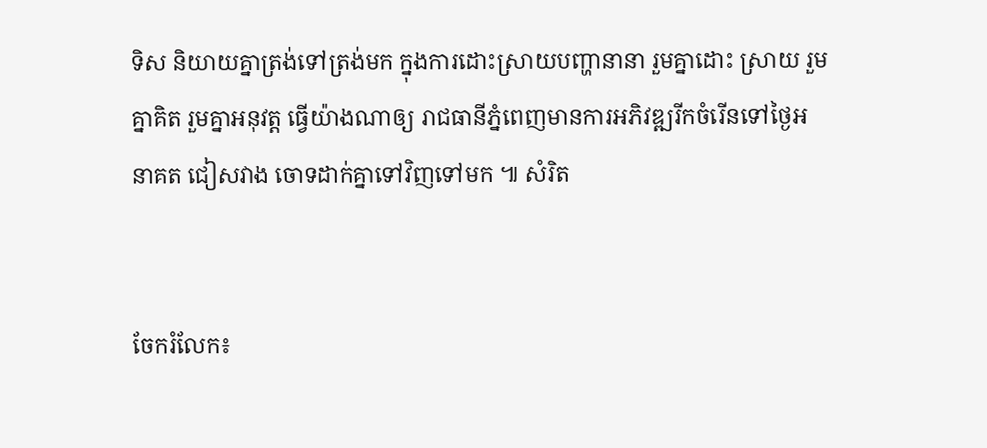ទិស និយាយគ្នាត្រង់ទៅត្រង់មក ក្នុងការដោះស្រាយបញ្ហានានា រួមគ្នាដោះ ស្រាយ រួមគ្នាគិត រួមគ្នាអនុវត្ដ ធ្វើយ៉ាងណាឲ្យ រាជធានីភ្នំពេញមានការអភិវឌ្ឍរីកចំរើនទៅថ្ងៃអនាគត ជៀសវាង ចោទដាក់គ្នាទៅវិញទៅមក ៕ សំរិត


ចែករំលែក៖